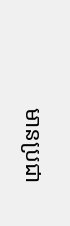មានប្រជា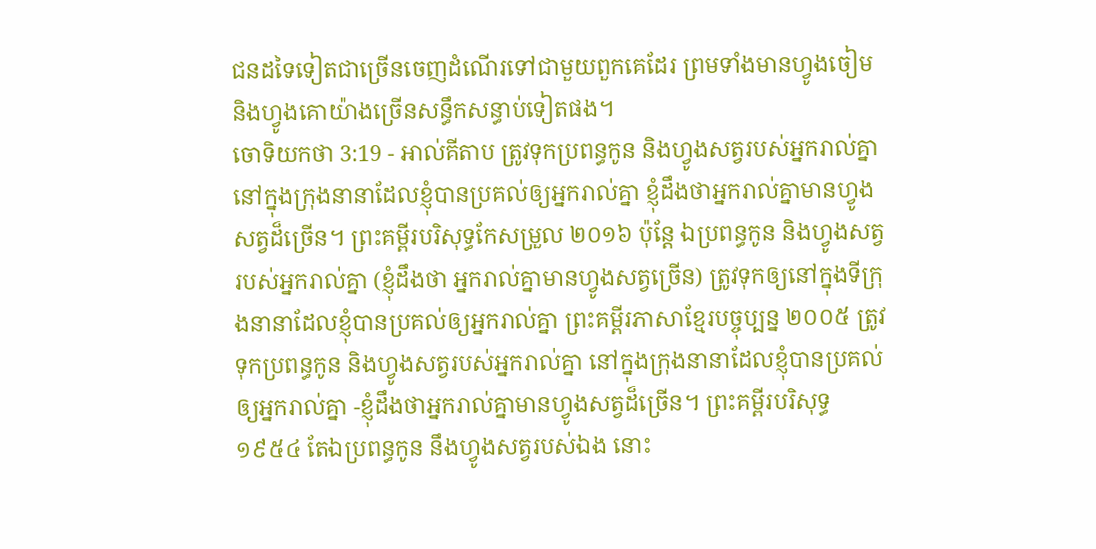ជនដទៃទៀតជាច្រើនចេញដំណើរទៅជាមួយពួកគេដែរ ព្រមទាំងមានហ្វូងចៀម និងហ្វូងគោយ៉ាងច្រើនសន្ធឹកសន្ធាប់ទៀតផង។
ចោទិយកថា 3:19 - អាល់គីតាប ត្រូវទុកប្រពន្ធកូន និងហ្វូងសត្វរបស់អ្នករាល់គ្នា នៅក្នុងក្រុងនានាដែលខ្ញុំបានប្រគល់ឲ្យអ្នករាល់គ្នា ខ្ញុំដឹងថាអ្នករាល់គ្នាមានហ្វូងសត្វដ៏ច្រើន។ ព្រះគម្ពីរបរិសុទ្ធកែសម្រួល ២០១៦ ប៉ុន្តែ ឯប្រពន្ធកូន និងហ្វូងសត្វរបស់អ្នករាល់គ្នា (ខ្ញុំដឹងថា អ្នករាល់គ្នាមានហ្វូងសត្វច្រើន) ត្រូវទុកឲ្យនៅក្នុងទីក្រុងនានាដែលខ្ញុំបានប្រគល់ឲ្យអ្នករាល់គ្នា ព្រះគម្ពីរភាសាខ្មែរបច្ចុប្បន្ន ២០០៥ ត្រូវទុកប្រពន្ធកូន និងហ្វូងសត្វរបស់អ្នករាល់គ្នា នៅក្នុងក្រុងនានាដែលខ្ញុំបានប្រគល់ឲ្យអ្នករាល់គ្នា -ខ្ញុំដឹងថាអ្នករាល់គ្នាមានហ្វូងសត្វដ៏ច្រើន។ ព្រះគម្ពីរបរិសុទ្ធ ១៩៥៤ តែឯប្រពន្ធកូន នឹងហ្វូងសត្វរបស់ឯង នោះ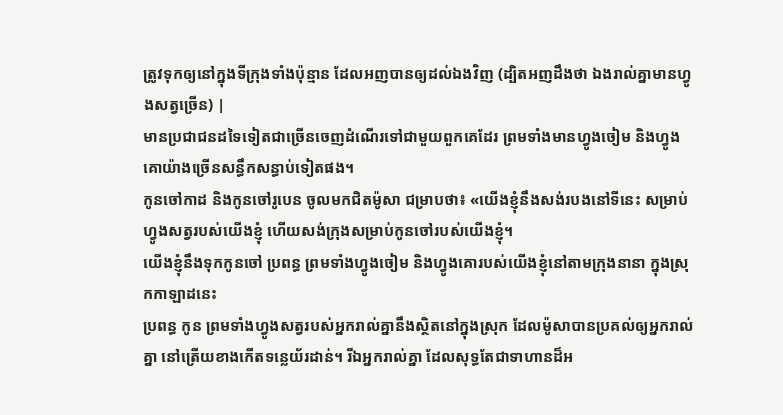ត្រូវទុកឲ្យនៅក្នុងទីក្រុងទាំងប៉ុន្មាន ដែលអញបានឲ្យដល់ឯងវិញ (ដ្បិតអញដឹងថា ឯងរាល់គ្នាមានហ្វូងសត្វច្រើន) |
មានប្រជាជនដទៃទៀតជាច្រើនចេញដំណើរទៅជាមួយពួកគេដែរ ព្រមទាំងមានហ្វូងចៀម និងហ្វូងគោយ៉ាងច្រើនសន្ធឹកសន្ធាប់ទៀតផង។
កូនចៅកាដ និងកូនចៅរូបេន ចូលមកជិតម៉ូសា ជម្រាបថា៖ «យើងខ្ញុំនឹងសង់របងនៅទីនេះ សម្រាប់ហ្វូងសត្វរបស់យើងខ្ញុំ ហើយសង់ក្រុងសម្រាប់កូនចៅរបស់យើងខ្ញុំ។
យើងខ្ញុំនឹងទុកកូនចៅ ប្រពន្ធ ព្រមទាំងហ្វូងចៀម និងហ្វូងគោរបស់យើងខ្ញុំនៅតាមក្រុងនានា ក្នុងស្រុកកាឡាដនេះ
ប្រពន្ធ កូន ព្រមទាំងហ្វូងសត្វរបស់អ្នករាល់គ្នានឹងស្ថិតនៅក្នុងស្រុក ដែលម៉ូសាបានប្រគល់ឲ្យអ្នករាល់គ្នា នៅត្រើយខាងកើតទន្លេយ័រដាន់។ រីឯអ្នករាល់គ្នា ដែលសុទ្ធតែជាទាហានដ៏អ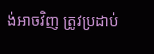ង់អាចវិញ ត្រូវប្រដាប់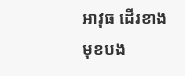អាវុធ ដើរខាងមុខបង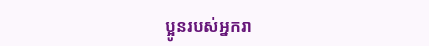ប្អូនរបស់អ្នករា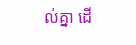ល់គ្នា ដើ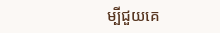ម្បីជួយគេ